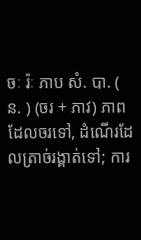ចៈ រ៉ៈ ភាប សំ. បា. ( ន. ) (ចរ + ភាវ) ភាពដែលចរទៅ, ដំណើរដែលត្រាច់រង្គាត់ទៅ; ការ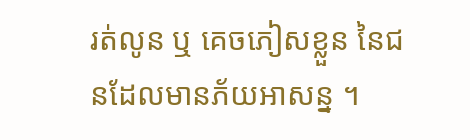រត់លូន ឬ គេចភៀសខ្លួន នៃជនដែលមានភ័យអាសន្ន ។